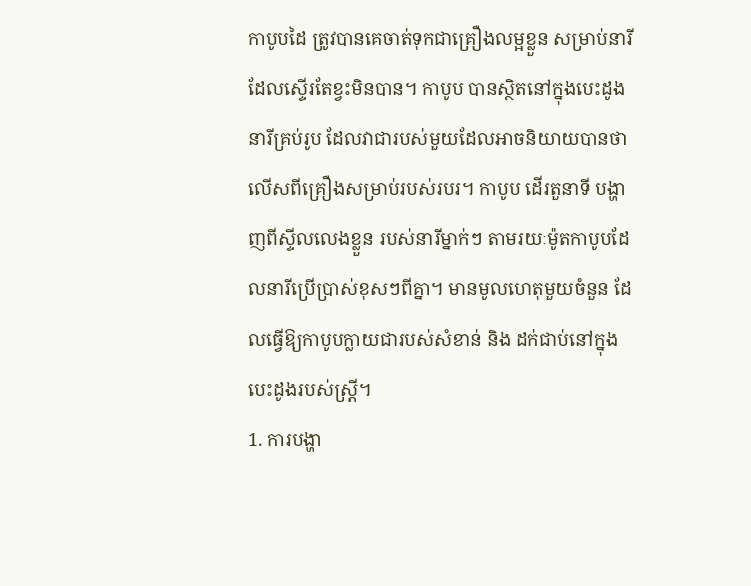កាបូបដៃ ត្រូវបានគេចាត់ទុកជាគ្រឿងលម្អខ្លួន សម្រាប់នារី ដែលស្ទើរតែខ្វះមិនបាន។ កាបូប បានស្ថិតនៅក្នុងបេះដូងនារីគ្រប់រូប ដែលវាជារបស់មួយដែលអាចនិយាយបានថា លើសពីគ្រឿងសម្រាប់របស់របរ។ កាបូប ដើរតួនាទី បង្ហាញពីស្ទីលលេងខ្លួន របស់នារីម្នាក់ៗ តាមរយៈម៉ូតកាបូបដែលនារីប្រើប្រាស់ខុសៗពីគ្នា។ មានមូលហេតុមួយចំនួន ដែលធ្វើឱ្យកាបូបក្លាយជារបស់សំខាន់ និង ដក់ជាប់នៅក្នុងបេះដូងរបស់ស្រ្តី។
1. ការបង្ហា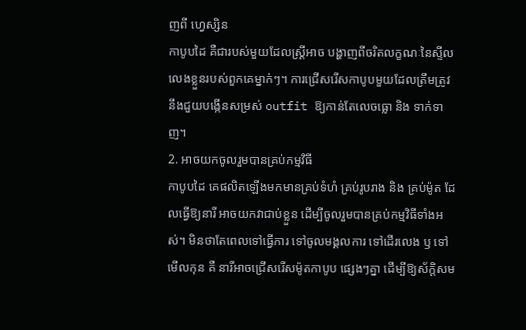ញពី ហ្វេស្សិន
កាបូបដៃ គឺជារបស់មួយដែលស្រ្តីអាច បង្ហាញពីចរិតលក្ខណៈនៃស្ទីលលេងខ្លួនរបស់ពួកគេម្នាក់ៗ។ ការជ្រើសរើសកាបូបមួយដែលត្រឹមត្រូវ នឹងជួយបង្កើនសម្រស់ outfit ឱ្យកាន់តែលេចធ្លោ និង ទាក់ទាញ។
2. អាចយកចូលរួមបានគ្រប់កម្មវិធី
កាបូបដៃ គេផលិតឡើងមកមានគ្រប់ទំហំ គ្រប់រូបរាង និង គ្រប់ម៉ូត ដែលធ្វើឱ្យនារី អាចយកវាជាប់ខ្លួន ដើម្បីចូលរួមបានគ្រប់កម្មវិធីទាំងអស់។ មិនថាតែពេលទៅធ្វើការ ទៅចូលមង្គលការ ទៅដើរលេង ឫ ទៅមើលកុន គឺ នារីអាចជ្រើសរើសម៉ូតកាបូប ផ្សេងៗគ្នា ដើម្បីឱ្យស័ក្តិសម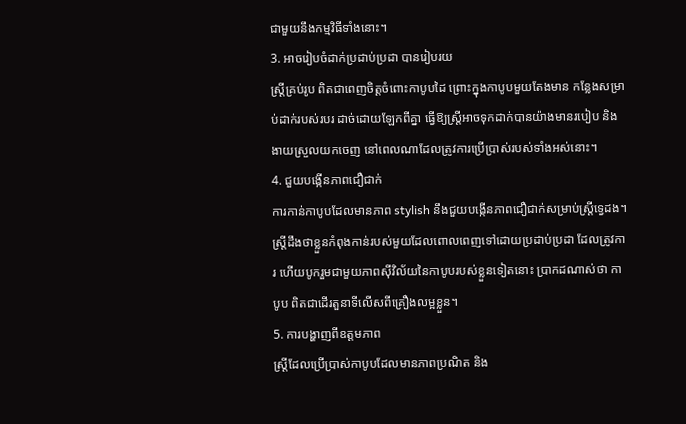ជាមួយនឹងកម្មវិធីទាំងនោះ។
3. អាចរៀបចំដាក់ប្រដាប់ប្រដា បានរៀបរយ
ស្រ្តីគ្រប់រូប ពិតជាពេញចិត្តចំពោះកាបូបដៃ ព្រោះក្នុងកាបូបមួយតែងមាន កន្លែងសម្រាប់ដាក់របស់របរ ដាច់ដោយឡែកពីគ្នា ធ្វើឱ្យស្រ្តីអាចទុកដាក់បានយ៉ាងមានរបៀប និង ងាយស្រួលយកចេញ នៅពេលណាដែលត្រូវការប្រើប្រាស់របស់ទាំងអស់នោះ។
4. ជួយបង្កើនភាពជឿជាក់
ការកាន់កាបូបដែលមានភាព stylish នឹងជួយបង្កើនភាពជឿជាក់សម្រាប់ស្រ្តីទ្វេដង។ ស្រ្តីដឹងថាខ្លួនកំពុងកាន់របស់មួយដែលពោលពេញទៅដោយប្រដាប់ប្រដា ដែលត្រូវការ ហើយបូករួមជាមួយភាពស៊ីវិល័យនៃកាបូបរបស់ខ្លួនទៀតនោះ ប្រាកដណាស់ថា កាបូប ពិតជាដើរតួនាទីលើសពីគ្រឿងលម្អខ្លួន។
5. ការបង្ហាញពីឧត្តមភាព
ស្រ្តីដែលប្រើប្រាស់កាបូបដែលមានភាពប្រណិត និង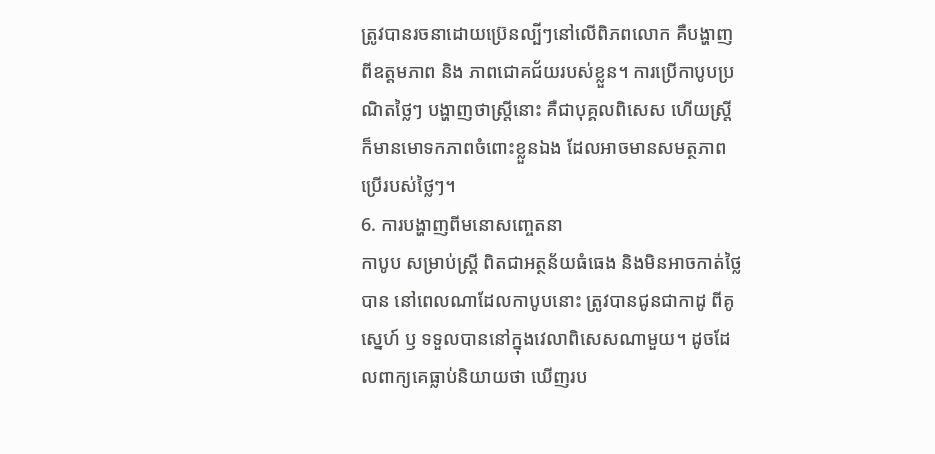ត្រូវបានរចនាដោយប្រ៊េនល្បីៗនៅលើពិភពលោក គឺបង្ហាញពីឧត្តមភាព និង ភាពជោគជ័យរបស់ខ្លួន។ ការប្រើកាបូបប្រណិតថ្លៃៗ បង្ហាញថាស្រ្តីនោះ គឺជាបុគ្គលពិសេស ហើយស្រ្តីក៏មានមោទកភាពចំពោះខ្លួនឯង ដែលអាចមានសមត្ថភាពប្រើរបស់ថ្លៃៗ។
6. ការបង្ហាញពីមនោសញ្ចេតនា
កាបូប សម្រាប់ស្រ្តី ពិតជាអត្ថន័យធំធេង និងមិនអាចកាត់ថ្លៃបាន នៅពេលណាដែលកាបូបនោះ ត្រូវបានជូនជាកាដូ ពីគូស្នេហ៍ ឫ ទទួលបាននៅក្នុងវេលាពិសេសណាមួយ។ ដូចដែលពាក្យគេធ្លាប់និយាយថា ឃើញរប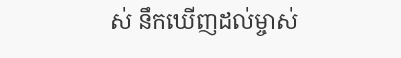ស់ នឹកឃើញដល់ម្ចាស់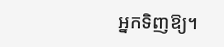អ្នកទិញឱ្យ។